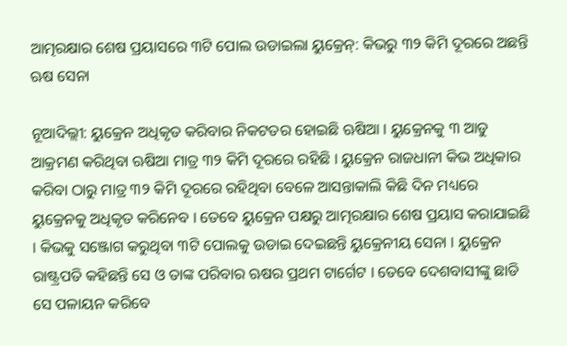ଆତ୍ମରକ୍ଷାର ଶେଷ ପ୍ରୟାସରେ ୩ଟି ପୋଲ ଉଡାଇଲା ୟୁକ୍ରେନ୍: କିଭରୁ ୩୨ କିମି ଦୂରରେ ଅଛନ୍ତି ଋଷ ସେନା

ନୂଆଦିଲ୍ଲୀ: ୟୁକ୍ରେନ ଅଧିକୃତ କରିବାର ନିକଟତର ହୋଇଛି ଋଷିଆ । ୟୁକ୍ରେନକୁ ୩ ଆଡୁ ଆକ୍ରମଣ କରିଥିବା ଋଷିଆ ମାତ୍ର ୩୨ କିମି ଦୂରରେ ରହିଛି । ୟୁକ୍ରେନ ରାଜଧାନୀ କିଭ ଅଧିକାର କରିବା ଠାରୁ ମାତ୍ର ୩୨ କିମି ଦୂରରେ ରହିଥିବା ବେଳେ ଆସନ୍ତାକାଲି କିଛି ଦିନ ମଧ୍ୟରେ ୟୁକ୍ରେନକୁ ଅଧିକୃତ କରିନେବ । ତେବେ ୟୁକ୍ରେନ ପକ୍ଷରୁ ଆତ୍ମରକ୍ଷାର ଶେଷ ପ୍ରୟାସ କରାଯାଇଛି । କିଭକୁ ସଞ୍ଜୋଗ କରୁଥିବା ୩ଟି ପୋଲକୁ ଉଡାଇ ଦେଇଛନ୍ତି ୟୁକ୍ରେନୀୟ ସେନା । ୟୁକ୍ରେନ ରାଷ୍ଟ୍ରପତି କହିଛନ୍ତି ସେ ଓ ତାଙ୍କ ପରିବାର ଋଷର ପ୍ରଥମ ଟାର୍ଗେଟ । ତେବେ ଦେଶବାସୀଙ୍କୁ ଛାଡି ସେ ପଳାୟନ କରିବେ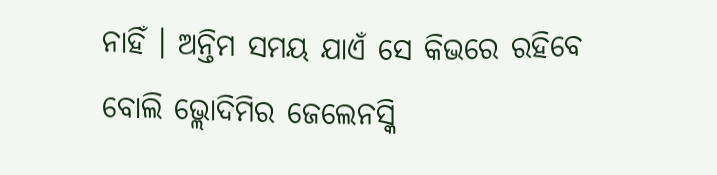ନାହିଁ । ଅନ୍ତିମ ସମୟ ଯାଏଁ ସେ କିଭରେ ରହିବେ ବୋଲି ଭ୍ଲୋଦିମିର ଜେଲେନସ୍କି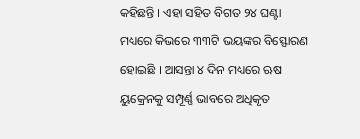କହିଛନ୍ତି । ଏହା ସହିତ ବିଗତ ୨୪ ଘଣ୍ଟା ମଧ୍ୟରେ କିଭରେ ୩୩ଟି ଭୟଙ୍କର ବିସ୍ଫୋରଣ ହୋଇଛି । ଆସନ୍ତା ୪ ଦିନ ମଧ୍ୟରେ ଋଷ ୟୁକ୍ରେନକୁ ସମ୍ପୂର୍ଣ୍ଣ ଭାବରେ ଅଧିକୃତ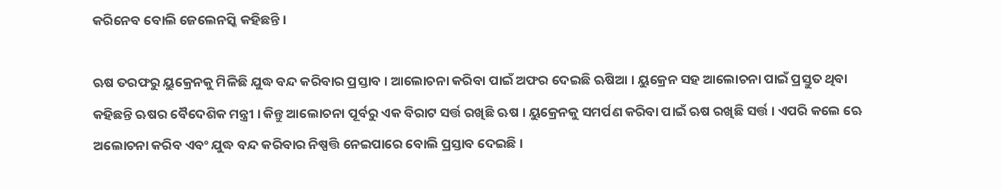କରିନେବ ବୋଲି ଜେଲେନସ୍କି କହିଛନ୍ତି ।

ଋଷ ତରଫରୁ ୟୁକ୍ରେନକୁ ମିଳିଛି ଯୁଦ୍ଧ ବନ୍ଦ କରିବାର ପ୍ରସ୍ତାବ । ଆଲୋଚନା କରିବା ପାଇଁ ଅଫର ଦେଇଛି ଋଷିଆ । ୟୁକ୍ରେନ ସହ ଆଲୋଚନା ପାଇଁ ପ୍ରସ୍ତୁତ ଥିବା କହିଛନ୍ତି ଋଷର ବୈଦେଶିକ ମନ୍ତ୍ରୀ । କିନ୍ତୁ ଆଲୋଚନା ପୂର୍ବରୁ ଏକ ବିରାଟ ସର୍ତ୍ତ ରଖିଛି ଋଷ । ୟୁକ୍ରେନକୁ ସମର୍ପଣ କରିବା ପାଇଁ ଋଷ ରଖିଛି ସର୍ତ୍ତ । ଏପରି କଲେ ଋେ ଅଲୋଚନା କରିବ ଏବଂ ଯୁଦ୍ଧ ବନ୍ଦ କରିବାର ନିଷ୍ପତ୍ତି ନେଇପାରେ ବୋଲି ପ୍ରସ୍ତାବ ଦେଇଛି ।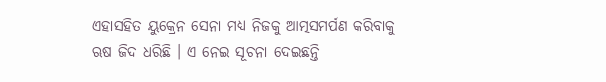ଏହାସହିତ ୟୁକ୍ରେନ ସେନା ମଧ୍ୟ ନିଜକୁ ଆତ୍ମସମର୍ପଣ କରିବାକୁ ଋଷ ଜିଦ ଧରିଛି । ଏ ନେଇ ସୂଚନା ଦେଇଛନ୍ତି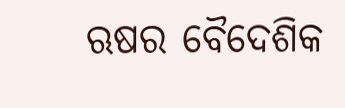ଋଷର ବୈଦେଶିକ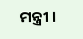ମନ୍ତ୍ରୀ ।